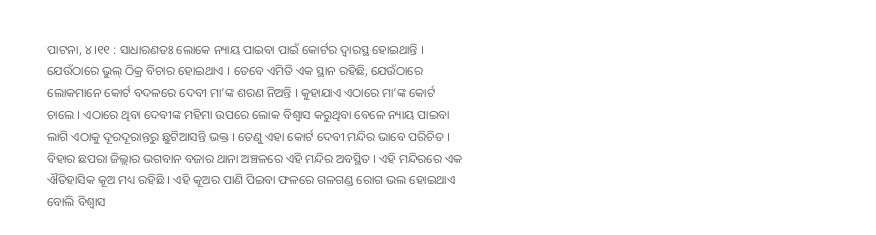ପାଟନା, ୪।୧୧ : ସାଧାରଣତଃ ଲୋକେ ନ୍ୟାୟ ପାଇବା ପାଇଁ କୋର୍ଟର ଦ୍ୱାରସ୍ଥ ହୋଇଥାନ୍ତି । ଯେଉଁଠାରେ ଭୁଲ୍ ଠିକ୍ର ବିଚାର ହୋଇଥାଏ । ତେବେ ଏମିତି ଏକ ସ୍ଥାନ ରହିଛି, ଯେଉଁଠାରେ ଲୋକମାନେ କୋର୍ଟ ବଦଳରେ ଦେବୀ ମା’ଙ୍କ ଶରଣ ନିଅନ୍ତି । କୁହାଯାଏ ଏଠାରେ ମା’ଙ୍କ କୋର୍ଟ ଚାଲେ । ଏଠାରେ ଥିବା ଦେବୀଙ୍କ ମହିମା ଉପରେ ଲୋକ ବିଶ୍ୱାସ କରୁଥିବା ବେଳେ ନ୍ୟାୟ ପାଇବା ଲାଗି ଏଠାକୁ ଦୂରଦୂରାନ୍ତରୁ ଛୁଟିଆସନ୍ତି ଭକ୍ତ । ତେଣୁ ଏହା କୋର୍ଟ ଦେବୀ ମନ୍ଦିର ଭାବେ ପରିଚିତ । ବିହାର ଛପରା ଜିଲ୍ଲାର ଭଗବାନ ବଜାର ଥାନା ଅଞ୍ଚଳରେ ଏହି ମନ୍ଦିର ଅବସ୍ଥିତ । ଏହି ମନ୍ଦିରରେ ଏକ ଐତିହାସିକ କୂଅ ମଧ୍ୟ ରହିଛି । ଏହି କୂଅର ପାଣି ପିଇବା ଫଳରେ ଗଳଗଣ୍ଡ ରୋଗ ଭଲ ହୋଇଥାଏ ବୋଲି ବିଶ୍ୱାସ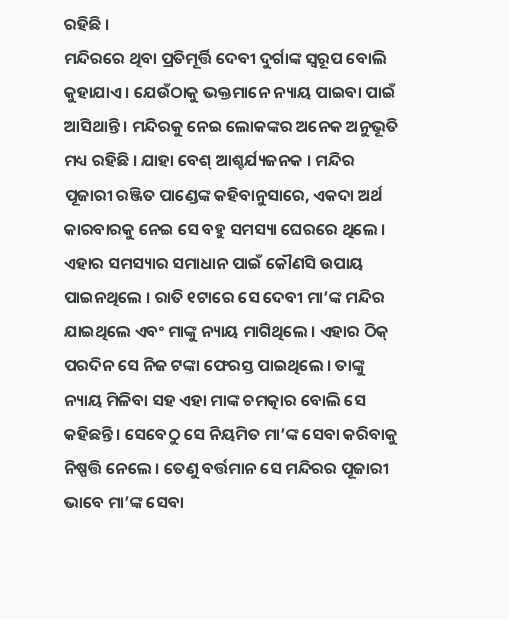ରହିଛି ।
ମନ୍ଦିରରେ ଥିବା ପ୍ରତିମୂର୍ତ୍ତି ଦେବୀ ଦୁର୍ଗାଙ୍କ ସ୍ୱରୂପ ବୋଲି କୁହାଯାଏ । ଯେଉଁଠାକୁ ଭକ୍ତମାନେ ନ୍ୟାୟ ପାଇବା ପାଇଁ ଆସିଥାନ୍ତି । ମନ୍ଦିରକୁ ନେଇ ଲୋକଙ୍କର ଅନେକ ଅନୁଭୂତି ମଧ୍ୟ ରହିଛି । ଯାହା ବେଶ୍ ଆଶ୍ଚର୍ଯ୍ୟଜନକ । ମନ୍ଦିର ପୂଜାରୀ ରଞ୍ଜିତ ପାଣ୍ଡେଙ୍କ କହିବାନୁସାରେ, ଏକଦା ଅର୍ଥ କାରବାରକୁ ନେଇ ସେ ବହୁ ସମସ୍ୟା ଘେରରେ ଥିଲେ । ଏହାର ସମସ୍ୟାର ସମାଧାନ ପାଇଁ କୌଣସି ଉପାୟ ପାଇନଥିଲେ । ରାତି ୧ଟାରେ ସେ ଦେବୀ ମା’ଙ୍କ ମନ୍ଦିର ଯାଇଥିଲେ ଏବଂ ମାଙ୍କୁ ନ୍ୟାୟ ମାଗିଥିଲେ । ଏହାର ଠିକ୍ ପରଦିନ ସେ ନିଜ ଟଙ୍କା ଫେରସ୍ତ ପାଇଥିଲେ । ତାଙ୍କୁ ନ୍ୟାୟ ମିଳିବା ସହ ଏହା ମାଙ୍କ ଚମତ୍କାର ବୋଲି ସେ କହିଛନ୍ତି । ସେବେଠୁ ସେ ନିୟମିତ ମା’ଙ୍କ ସେବା କରିବାକୁ ନିଷ୍ପତ୍ତି ନେଲେ । ତେଣୁ ବର୍ତ୍ତମାନ ସେ ମନ୍ଦିରର ପୂଜାରୀ ଭାବେ ମା’ଙ୍କ ସେବା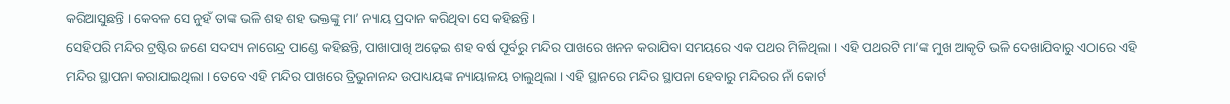କରିଆସୁଛନ୍ତି । କେବଳ ସେ ନୁହଁ ତାଙ୍କ ଭଳି ଶହ ଶହ ଭକ୍ତଙ୍କୁ ମା’ ନ୍ୟାୟ ପ୍ରଦାନ କରିଥିବା ସେ କହିଛନ୍ତି ।
ସେହିପରି ମନ୍ଦିର ଟ୍ରଷ୍ଟିର ଜଣେ ସଦସ୍ୟ ନାଗେନ୍ଦ୍ର ପାଣ୍ଡେ କହିଛନ୍ତି, ପାଖାପାଖି ଅଢ଼େଇ ଶହ ବର୍ଷ ପୂର୍ବରୁ ମନ୍ଦିର ପାଖରେ ଖନନ କରାଯିବା ସମୟରେ ଏକ ପଥର ମିଳିଥିଲା । ଏହି ପଥରଟି ମା’ଙ୍କ ମୁଖ ଆକୃତି ଭଳି ଦେଖାଯିବାରୁ ଏଠାରେ ଏହି ମନ୍ଦିର ସ୍ଥାପନା କରାଯାଇଥିଲା । ତେବେ ଏହି ମନ୍ଦିର ପାଖରେ ତ୍ରିଭୁନାନନ୍ଦ ଉପାଧ୍ୟୟଙ୍କ ନ୍ୟାୟାଳୟ ଚାଲୁଥିଲା । ଏହି ସ୍ଥାନରେ ମନ୍ଦିର ସ୍ଥାପନା ହେବାରୁ ମନ୍ଦିରର ନାଁ କୋର୍ଟ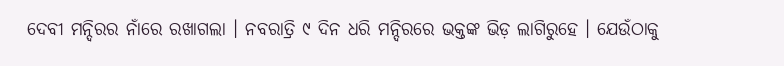ଦେବୀ ମନ୍ଦିରର ନାଁରେ ରଖାଗଲା । ନବରାତ୍ରି ୯ ଦିନ ଧରି ମନ୍ଦିରରେ ଭକ୍ତଙ୍କ ଭିଡ଼ ଲାଗିରୁହେ । ଯେଉଁଠାକୁ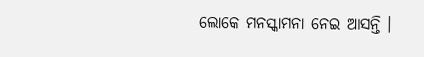ଲୋକେ ମନସ୍କାମନା ନେଇ ଆସନ୍ତି ।